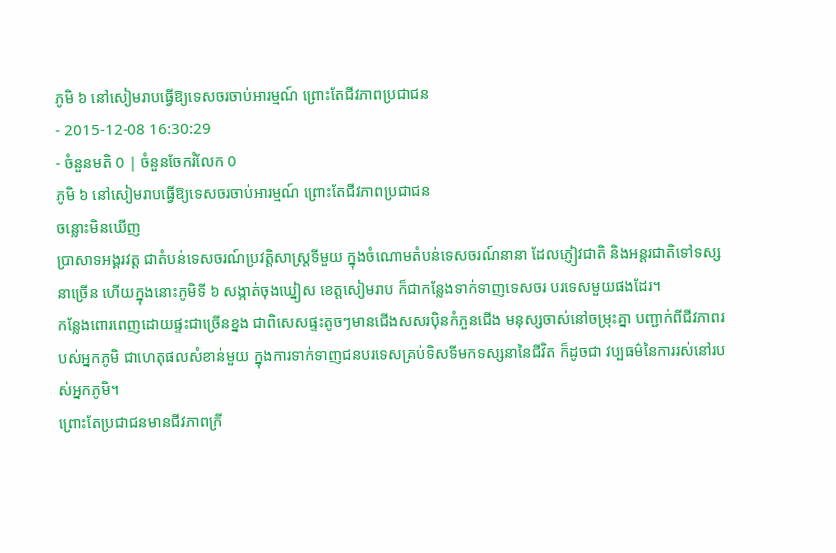ភូមិ ៦ នៅសៀមរាបធ្វើឱ្យទេសចរចាប់អារម្មណ៍ ព្រោះតែជីវភាពប្រជាជន
- 2015-12-08 16:30:29
- ចំនួនមតិ 0 | ចំនួនចែករំលែក 0
ភូមិ ៦ នៅសៀមរាបធ្វើឱ្យទេសចរចាប់អារម្មណ៍ ព្រោះតែជីវភាពប្រជាជន
ចន្លោះមិនឃើញ
ប្រាសាទអង្គរវត្ត ជាតំបន់ទេសចរណ៍ប្រវត្តិសាស្ត្រទីមួយ ក្នុងចំណោមតំបន់ទេសចរណ៍នានា ដែលភ្ញៀវជាតិ និងអន្តរជាតិទៅទស្សនាច្រើន ហើយក្នុងនោះភូមិទី ៦ សង្កាត់ចុងឃ្នៀស ខេត្តសៀមរាប ក៏ជាកន្លែងទាក់ទាញទេសចរ បរទេសមួយផងដែរ។
កន្លែងពោរពេញដោយផ្ទះជាច្រើនខ្នង ជាពិសេសផ្ទះតូចៗមានជើងសសរប៉ិនកំភួនជើង មនុស្សចាស់នៅចម្រុះគ្នា បញ្ជាក់ពីជីវភាពរបស់អ្នកភូមិ ជាហេតុផលសំខាន់មួយ ក្នុងការទាក់ទាញជនបរទេសគ្រប់ទិសទីមកទស្សនានៃជីវិត ក៏ដូចជា វប្បធម៌នៃការរស់នៅរបស់អ្នកភូមិ។
ព្រោះតែប្រជាជនមានជីវភាពក្រី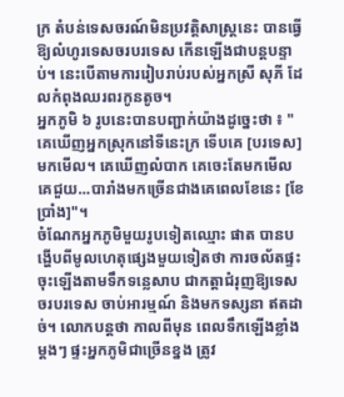ក្រ តំបន់ទេសចរណ៍មិនប្រវត្តិសាស្ត្រនេះ បានធ្វើឱ្យលំហូរទេសចរបរទេស កើនឡើងជាបន្តបន្ទាប់។ នេះបើតាមការរៀបរាប់របស់អ្នកស្រី សុភី ដែលកំពុងឈរពរកូនតូច។
អ្នកភូមិ ៦ រូបនេះបានបញ្ជាក់យ៉ាងដូច្នេះថា ៖ "គេឃើញអ្នកស្រុកនៅទីនេះក្រ ទើបគេ [បរទេស] មកមើល។ គេឃើញលំបាក គេចេះតែមកមើល គេជួយ...បារាំងមកច្រើនជាងគេពេលខែនេះ [ខែប្រាំង]"។
ចំណែកអ្នកភូមិមួយរូបទៀតឈ្មោះ ផាត បានបង្ហើបពីមូលហេតុផ្សេងមួយទៀតថា ការចល័តផ្ទះចុះឡើងតាមទឹកទន្លេសាប ជាកត្តាជំរុញឱ្យទេសចរបរទេស ចាប់អារម្មណ៍ និងមកទស្សនា ឥតដាច់។ លោកបន្តថា កាលពីមុន ពេលទឹកឡើងខ្លាំងម្ដងៗ ផ្ទះអ្នកភូមិជាច្រើនខ្នង ត្រូវ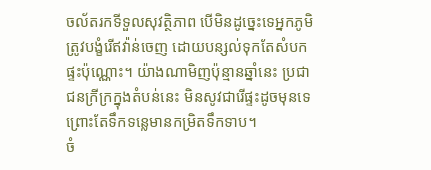ចល័តរកទីទួលសុវត្ថិភាព បើមិនដូច្នេះទេអ្នកភូមិត្រូវបង្ខំរើឥវ៉ាន់ចេញ ដោយបន្សល់ទុកតែសំបកផ្ទះប៉ុណ្ណោះ។ យ៉ាងណាមិញប៉ុន្មានឆ្នាំនេះ ប្រជាជនក្រីក្រក្នុងតំបន់នេះ មិនសូវជារើផ្ទះដូចមុនទេ ព្រោះតែទឹកទន្លេមានកម្រិតទឹកទាប។
ចំ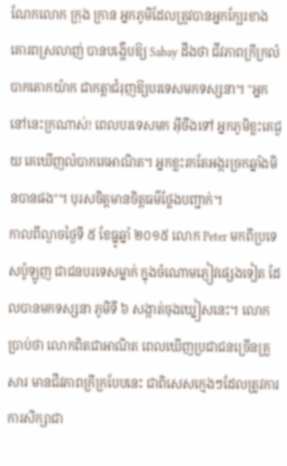ណែកលោក ក្រុង ក្រាន អ្នកភូមិដែលត្រូវបានអ្នកក្បែរខាងគោរពស្រលាញ់ បានបង្ហើបឱ្យ Sabay ដឹងថា ជីវភាពក្រីក្រលំបាកតោកយ៉ាក ជាកត្តាជំរុញឱ្យបរទេសមកទស្សនា។ "អ្នកនៅនេះក្រណាស់! ពេលបរទេសមក អ៊ីចឹងទៅ អ្នកភូមិខ្លះគេជួយ គេឃើញលំបាកគេអាណិត។ អ្នកខ្លះរកតែអង្ករច្រកឆ្នាំងមិនបានផង"។ បុរសចិត្តមានចិត្តធម៌ថ្លែងបញ្ជាក់។
កាលពីល្ងាចថ្ងៃទី ៥ ខែធ្នូឆ្នាំ ២០១៥ លោក Peter មកពីប្រទេសប៉ូឡូញ ជាជនបរទេសម្នាក់ ក្នុងចំណោមភ្ញៀវផ្សេងទៀត ដែលបានមកទស្សនា ភូមិទី ៦ សង្កាត់ចុងឃ្នៀសនេះ។ លោកប្រាប់ថា លោកពិតជាអាណិត ពេលឃើញប្រជាជនច្រើនគ្រួសារ មានជីវភាពក្រីក្របែបនេះ ជាពិសេសក្មេងៗដែលត្រូវការការសិក្សាជា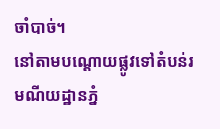ចាំបាច់។
នៅតាមបណ្ដោយផ្លូវទៅតំបន់រមណីយដ្ឋានភ្នំ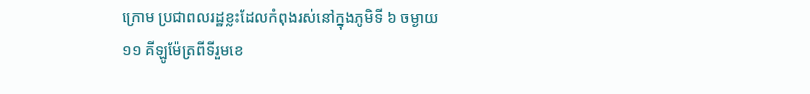ក្រោម ប្រជាពលរដ្ឋខ្លះដែលកំពុងរស់នៅក្នុងភូមិទី ៦ ចម្ងាយ ១១ គីឡូម៉ែត្រពីទីរួមខេ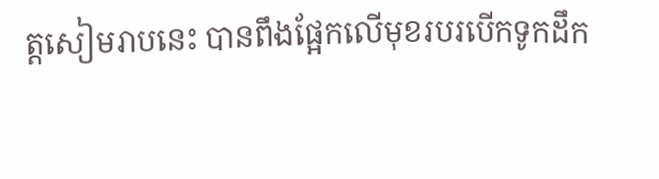ត្តសៀមរាបនេះ បានពឹងផ្អែកលើមុខរបរបើកទូកដឹក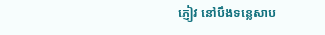ភ្ញៀវ នៅបឹងទន្លេសាប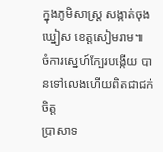ក្នុងភូមិសាស្ត្រ សង្កាត់ចុងឃ្នៀស ខេត្តសៀមរាម៕
ចំការស្នេហ៍ក្បែរបង្កើយ បានទៅលេងហើយពិតជាជក់ចិត្ត
ប្រាសាទ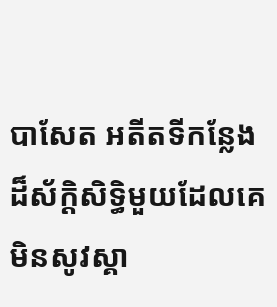បាសែត អតីតទីកន្លែងដ៏ស័ក្ដិសិទ្ធិមួយដែលគេមិនសូវស្គា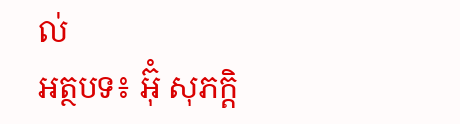ល់
អត្ថបទ៖ អ៊ុំ សុភក្តិ